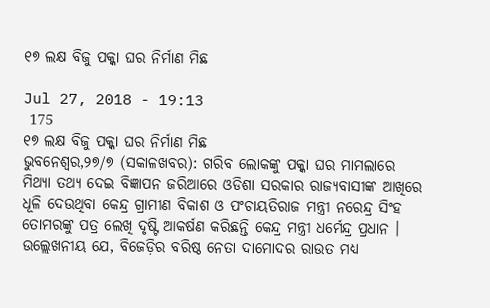୧୭ ଲକ୍ଷ ବିଜୁ ପକ୍କା ଘର ନିର୍ମାଣ ମିଛ

Jul 27, 2018 - 19:13
 175
୧୭ ଲକ୍ଷ ବିଜୁ ପକ୍କା ଘର ନିର୍ମାଣ ମିଛ
ଭୁବନେଶ୍ୱର,୨୭/୭ (ସକାଳଖବର): ଗରିବ ଲୋକଙ୍କୁ ପକ୍କା ଘର ମାମଲାରେ ମିଥ୍ୟା ତଥ୍ୟ ଦେଇ ବିଜ୍ଞାପନ ଜରିଆରେ ଓଡିଶା ସରକାର ରାଜ୍ୟବାସୀଙ୍କ ଆଖିରେ ଧୂଳି ଦେଉଥିବା କେନ୍ଦ୍ର ଗ୍ରାମୀଣ ବିକାଶ ଓ ପଂଚାୟତିରାଜ ମନ୍ତ୍ରୀ ନରେନ୍ଦ୍ର ସିଂହ ତୋମରଙ୍କୁ ପତ୍ର ଲେଖି ଦୃଷ୍ଟି ଆକର୍ଷଣ କରିଛନ୍ତି କେନ୍ଦ୍ର ମନ୍ତ୍ରୀ ଧର୍ମେନ୍ଦ୍ର ପ୍ରଧାନ । ଉଲ୍ଲେଖନୀୟ ଯେ, ବିଜେଡ଼ିର ବରିଷ୍ଠ ନେତା ଦାମୋଦର ରାଉତ ମଧ୍ୟ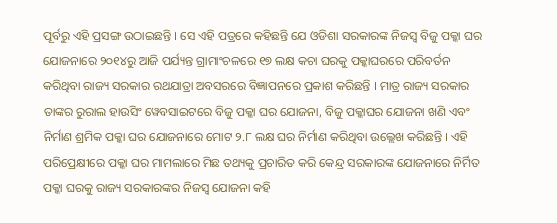ପୂର୍ବରୁ ଏହି ପ୍ରସଙ୍ଗ ଉଠାଇଛନ୍ତି । ସେ ଏହି ପତ୍ରରେ କହିଛନ୍ତି ଯେ ଓଡିଶା ସରକାରଙ୍କ ନିଜସ୍ୱ ବିଜୁ ପକ୍କା ଘର ଯୋଜନାରେ ୨୦୧୪ରୁ ଆଜି ପର୍ଯ୍ୟନ୍ତ ଗ୍ରାମାଂଚଳରେ ୧୭ ଲକ୍ଷ କଚା ଘରକୁ ପକ୍କାଘରରେ ପରିବର୍ତନ କରିଥିବା ରାଜ୍ୟ ସରକାର ରଥଯାତ୍ରା ଅବସରରେ ବିଜ୍ଞାପନରେ ପ୍ରକାଶ କରିଛନ୍ତି । ମାତ୍ର ରାଜ୍ୟ ସରକାର ତାଙ୍କର ରୁରାଲ ହାଉସିଂ ୱେବସାଇଟରେ ବିଜୁ ପକ୍କା ଘର ଯୋଜନା, ବିଜୁ ପକ୍କାଘର ଯୋଜନା ଖଣି ଏବଂ ନିର୍ମାଣ ଶ୍ରମିକ ପକ୍କା ଘର ଯୋଜନାରେ ମୋଟ ୨.୮ ଲକ୍ଷ ଘର ନିର୍ମାଣ କରିଥିବା ଉଲ୍ଲେଖ କରିଛନ୍ତି । ଏହି ପରିପ୍ରେକ୍ଷୀରେ ପକ୍କା ଘର ମାମଲାରେ ମିଛ ତଥ୍ୟକୁ ପ୍ରଚାରିତ କରି କେନ୍ଦ୍ର ସରକାରଙ୍କ ଯୋଜନାରେ ନିର୍ମିତ ପକ୍କା ଘରକୁ ରାଜ୍ୟ ସରକାରଙ୍କର ନିଜସ୍ୱ ଯୋଜନା କହି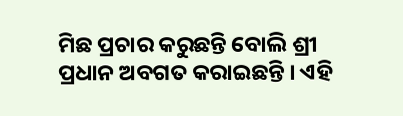ମିଛ ପ୍ରଚାର କରୁଛନ୍ତି ବୋଲି ଶ୍ରୀ ପ୍ରଧାନ ଅବଗତ କରାଇଛନ୍ତି । ଏହି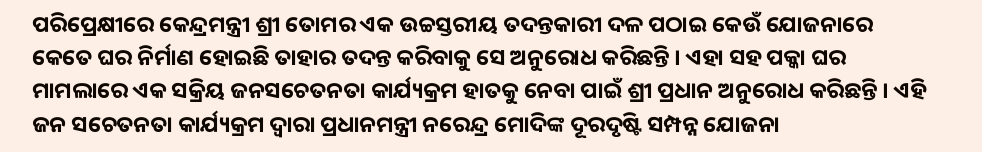ପରିପ୍ରେକ୍ଷୀରେ କେନ୍ଦ୍ରମନ୍ତ୍ରୀ ଶ୍ରୀ ତୋମର ଏକ ଉଚ୍ଚସ୍ତରୀୟ ତଦନ୍ତକାରୀ ଦଳ ପଠାଇ କେଉଁ ଯୋଜନାରେ କେତେ ଘର ନିର୍ମାଣ ହୋଇଛି ତାହାର ତଦନ୍ତ କରିବାକୁ ସେ ଅନୁରୋଧ କରିଛନ୍ତି । ଏହା ସହ ପକ୍କା ଘର ମାମଲାରେ ଏକ ସକ୍ରିୟ ଜନସଚେତନତା କାର୍ଯ୍ୟକ୍ରମ ହାତକୁ ନେବା ପାଇଁ ଶ୍ରୀ ପ୍ରଧାନ ଅନୁରୋଧ କରିଛନ୍ତି । ଏହି ଜନ ସଚେତନତା କାର୍ଯ୍ୟକ୍ରମ ଦ୍ୱାରା ପ୍ରଧାନମନ୍ତ୍ରୀ ନରେନ୍ଦ୍ର ମୋଦିଙ୍କ ଦୂରଦୃଷ୍ଟି ସମ୍ପନ୍ନ ଯୋଜନା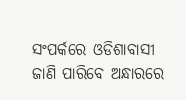ସଂପର୍କରେ ଓଡିଶାବାସୀ ଜାଣି ପାରିବେ ଅନ୍ଧାରରେ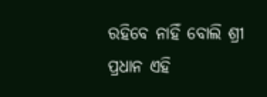ରହିବେ ନାହିଁ ବୋଲି ଶ୍ରୀ ପ୍ରଧାନ ଏହି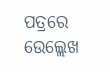ପତ୍ରରେ ଉେଲ୍ଲେଖ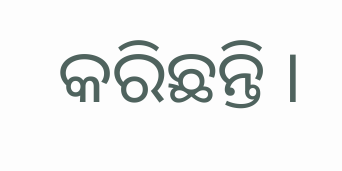କରିଛନ୍ତି ।